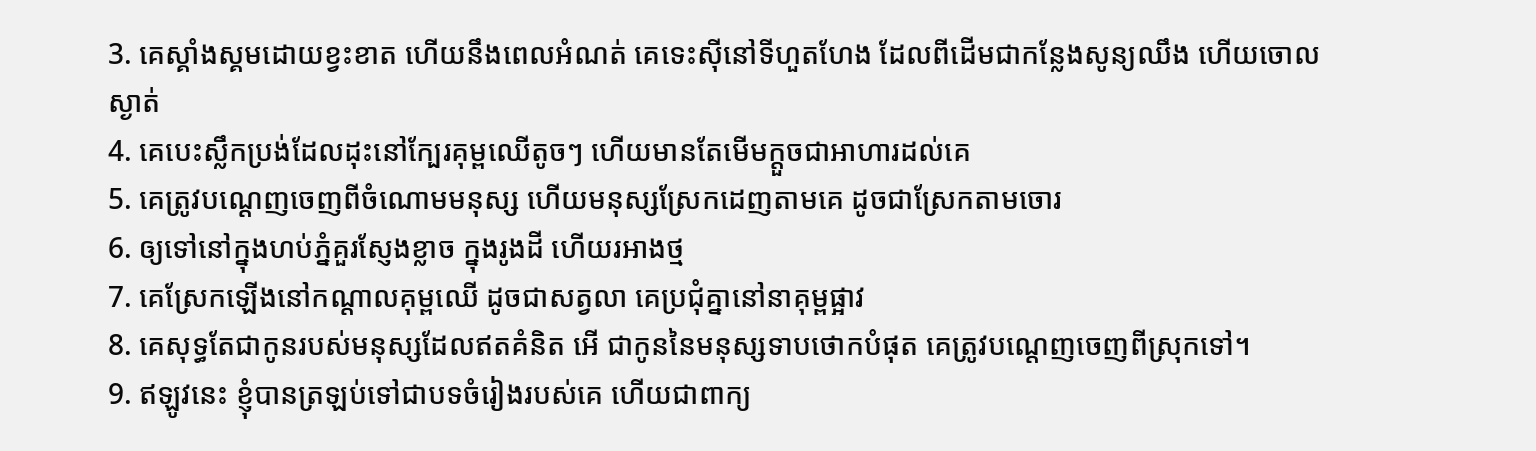3. គេស្គាំងស្គមដោយខ្វះខាត ហើយនឹងពេលអំណត់ គេទេះស៊ីនៅទីហួតហែង ដែលពីដើមជាកន្លែងសូន្យឈឹង ហើយចោលស្ងាត់
4. គេបេះស្លឹកប្រង់ដែលដុះនៅក្បែរគុម្ពឈើតូចៗ ហើយមានតែមើមក្តួចជាអាហារដល់គេ
5. គេត្រូវបណ្តេញចេញពីចំណោមមនុស្ស ហើយមនុស្សស្រែកដេញតាមគេ ដូចជាស្រែកតាមចោរ
6. ឲ្យទៅនៅក្នុងហប់ភ្នំគួរស្ញែងខ្លាច ក្នុងរូងដី ហើយរអាងថ្ម
7. គេស្រែកឡើងនៅកណ្តាលគុម្ពឈើ ដូចជាសត្វលា គេប្រជុំគ្នានៅនាគុម្ពផ្អាវ
8. គេសុទ្ធតែជាកូនរបស់មនុស្សដែលឥតគំនិត អើ ជាកូននៃមនុស្សទាបថោកបំផុត គេត្រូវបណ្តេញចេញពីស្រុកទៅ។
9. ឥឡូវនេះ ខ្ញុំបានត្រឡប់ទៅជាបទចំរៀងរបស់គេ ហើយជាពាក្យ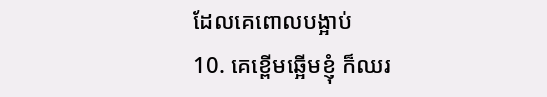ដែលគេពោលបង្អាប់
10. គេខ្ពើមឆ្អើមខ្ញុំ ក៏ឈរ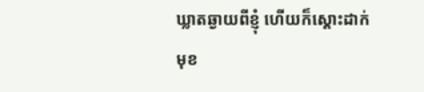ឃ្លាតឆ្ងាយពីខ្ញុំ ហើយក៏ស្តោះដាក់មុខ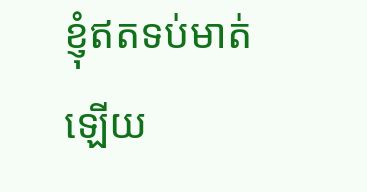ខ្ញុំឥតទប់មាត់ឡើយ